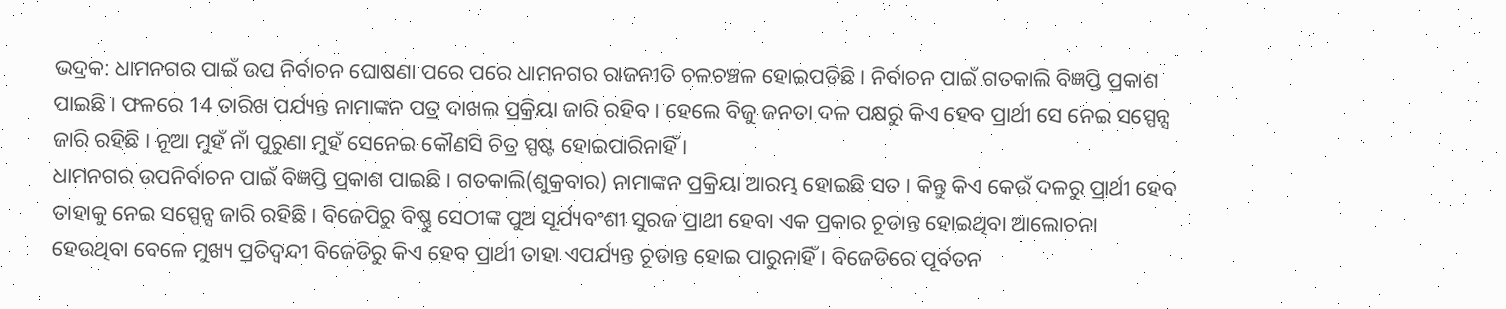ଭଦ୍ରକ: ଧାମନଗର ପାଇଁ ଉପ ନିର୍ବାଚନ ଘୋଷଣା ପରେ ପରେ ଧାମନଗର ରାଜନୀତି ଚଳଚଞ୍ଚଳ ହୋଇପଡିଛି । ନିର୍ବାଚନ ପାଇଁ ଗତକାଲି ବିଜ୍ଞପ୍ତି ପ୍ରକାଶ ପାଇଛି । ଫଳରେ 14 ତାରିଖ ପର୍ଯ୍ୟନ୍ତ ନାମାଙ୍କନ ପତ୍ର ଦାଖଲ ପ୍ରକ୍ରିୟା ଜାରି ରହିବ । ହେଲେ ବିଜୁ ଜନତା ଦଳ ପକ୍ଷରୁ କିଏ ହେବ ପ୍ରାର୍ଥୀ ସେ ନେଇ ସସ୍ପେନ୍ସ ଜାରି ରହିଛି । ନୂଆ ମୁହଁ ନାଁ ପୁରୁଣା ମୁହଁ ସେନେଇ କୌଣସି ଚିତ୍ର ସ୍ପଷ୍ଟ ହୋଇପାରିନାହିଁ ।
ଧାମନଗର ଉପନିର୍ବାଚନ ପାଇଁ ବିଜ୍ଞପ୍ତି ପ୍ରକାଶ ପାଇଛି । ଗତକାଲି(ଶୁକ୍ରବାର) ନାମାଙ୍କନ ପ୍ରକ୍ରିୟା ଆରମ୍ଭ ହୋଇଛି ସତ । କିନ୍ତୁ କିଏ କେଉଁ ଦଳରୁ ପ୍ରାର୍ଥୀ ହେବ ତାହାକୁ ନେଇ ସସ୍ପେନ୍ସ ଜାରି ରହିଛି । ବିଜେପିରୁ ବିଷ୍ଣୁ ସେଠୀଙ୍କ ପୁଅ ସୂର୍ଯ୍ୟବଂଶୀ ସୁରଜ ପ୍ରାଥୀ ହେବା ଏକ ପ୍ରକାର ଚୂଡାନ୍ତ ହୋଇଥିବା ଆଲୋଚନା ହେଉଥିବା ବେଳେ ମୁଖ୍ୟ ପ୍ରତିଦ୍ଵନ୍ଦୀ ବିଜେଡିରୁ କିଏ ହେବ ପ୍ରାର୍ଥୀ ତାହା ଏପର୍ଯ୍ୟନ୍ତ ଚୂଡାନ୍ତ ହୋଇ ପାରୁନାହିଁ । ବିଜେଡିରେ ପୂର୍ବତନ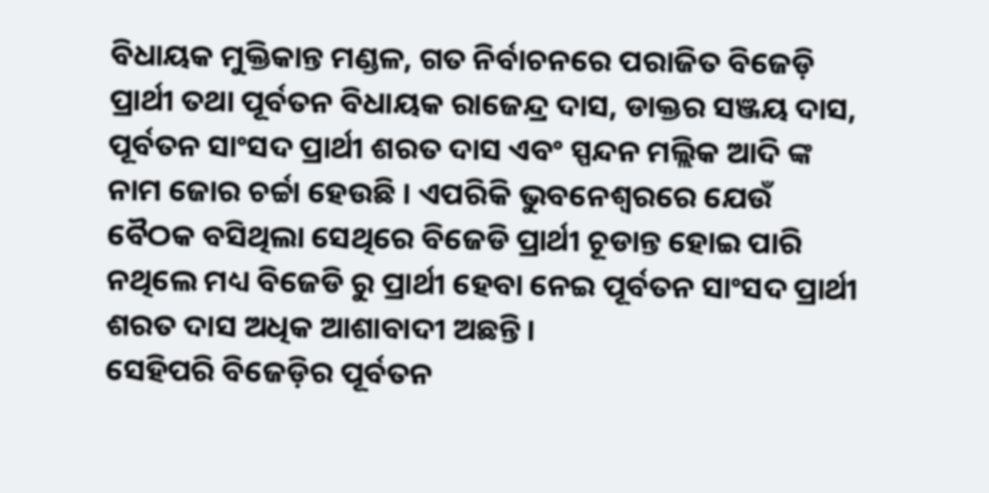ବିଧାୟକ ମୁକ୍ତିକାନ୍ତ ମଣ୍ଡଳ, ଗତ ନିର୍ବାଚନରେ ପରାଜିତ ବିଜେଡ଼ି ପ୍ରାର୍ଥୀ ତଥା ପୂର୍ବତନ ବିଧାୟକ ରାଜେନ୍ଦ୍ର ଦାସ, ଡାକ୍ତର ସଞ୍ଜୟ ଦାସ, ପୂର୍ବତନ ସାଂସଦ ପ୍ରାର୍ଥୀ ଶରତ ଦାସ ଏବଂ ସ୍ପନ୍ଦନ ମଲ୍ଲିକ ଆଦି ଙ୍କ ନାମ ଜୋର ଚର୍ଚ୍ଚା ହେଉଛି । ଏପରିକି ଭୁବନେଶ୍ୱରରେ ଯେଉଁ ବୈଠକ ବସିଥିଲା ସେଥିରେ ବିଜେଡି ପ୍ରାର୍ଥୀ ଚୂଡାନ୍ତ ହୋଇ ପାରି ନଥିଲେ ମଧ୍ୟ ବିଜେଡି ରୁ ପ୍ରାର୍ଥୀ ହେବା ନେଇ ପୂର୍ବତନ ସାଂସଦ ପ୍ରାର୍ଥୀ ଶରତ ଦାସ ଅଧିକ ଆଶାବାଦୀ ଅଛନ୍ତି ।
ସେହିପରି ବିଜେଡ଼ିର ପୂର୍ବତନ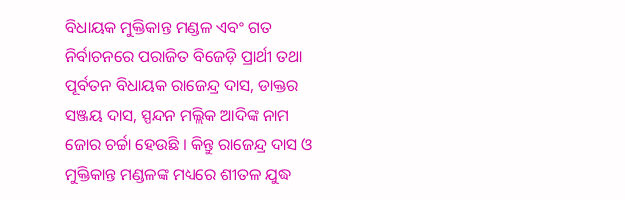ବିଧାୟକ ମୁକ୍ତିକାନ୍ତ ମଣ୍ଡଳ ଏବଂ ଗତ ନିର୍ବାଚନରେ ପରାଜିତ ବିଜେଡ଼ି ପ୍ରାର୍ଥୀ ତଥା ପୂର୍ବତନ ବିଧାୟକ ରାଜେନ୍ଦ୍ର ଦାସ, ଡାକ୍ତର ସଞ୍ଜୟ ଦାସ, ସ୍ପନ୍ଦନ ମଲ୍ଲିକ ଆଦିଙ୍କ ନାମ ଜୋର ଚର୍ଚ୍ଚା ହେଉଛି । କିନ୍ତୁ ରାଜେନ୍ଦ୍ର ଦାସ ଓ ମୁକ୍ତିକାନ୍ତ ମଣ୍ଡଳଙ୍କ ମଧ୍ୟରେ ଶୀତଳ ଯୁଦ୍ଧ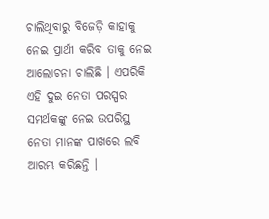ଚାଲିଥିବାରୁ ବିଜେଡ଼ି କାହାକୁ ନେଇ ପ୍ରାର୍ଥୀ କରିବ ତାକୁ ନେଇ ଆଲୋଚନା ଚାଲିଛି । ଏପରିକି ଏହି ଦୁଇ ନେତା ପରସ୍ପର ସମର୍ଥକଙ୍କୁ ନେଇ ଉପରିସ୍ଥ ନେତା ମାନଙ୍କ ପାଖରେ ଲବି ଆରମ୍ଭ କରିଛନ୍ତି ।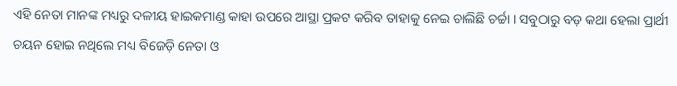ଏହି ନେତା ମାନଙ୍କ ମଧ୍ୟରୁ ଦଳୀୟ ହାଇକମାଣ୍ଡ କାହା ଉପରେ ଆସ୍ଥା ପ୍ରକଟ କରିବ ତାହାକୁ ନେଇ ଚାଲିଛି ଚର୍ଚ୍ଚା । ସବୁଠାରୁ ବଡ଼ କଥା ହେଲା ପ୍ରାର୍ଥୀ ଚୟନ ହୋଇ ନଥିଲେ ମଧ୍ୟ ବିଜେଡ଼ି ନେତା ଓ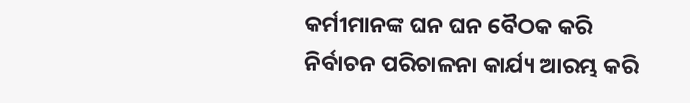କର୍ମୀମାନଙ୍କ ଘନ ଘନ ବୈଠକ କରି ନିର୍ବାଚନ ପରିଚାଳନା କାର୍ଯ୍ୟ ଆରମ୍ଭ କରି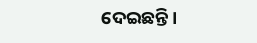ଦେଇଛନ୍ତି ।